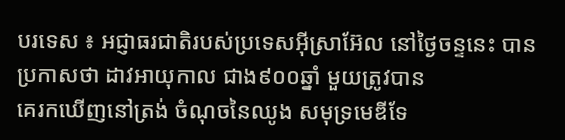បរទេស ៖ អជ្ញាធរជាតិរបស់ប្រទេសអ៊ីស្រាអ៊ែល នៅថ្ងៃចន្ទនេះ បានប្រកាសថា ដាវអាយុកាល ជាង៩០០ឆ្នាំ មួយត្រូវបាន
គេរកឃើញនៅត្រង់ ចំណុចនៃឈូង សមុទ្រមេឌីទែ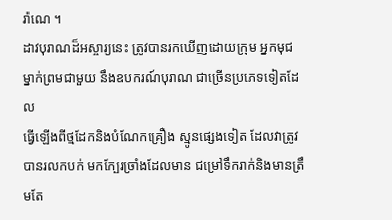រ៉ាណេ ។
ដាវបុរាណដ៏អស្ចារ្យនេះ ត្រូវបានរកឃើញដោយក្រុម អ្នកមុជម្នាក់ព្រមជាមួយ នឹងឧបករណ៍បុរាណ ជាច្រើនប្រភេទទៀតដែល
ធ្វើឡើងពីថ្មដែកនិងបំណែកគ្រឿង ស្មូនផ្សេងទៀត ដែលវាត្រូវបានរលកបក់ មកក្បែរច្រាំងដែលមាន ជម្រៅទឹករាក់និងមានត្រឹមតែ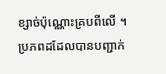ខ្សាច់ប៉ុណ្ណោះគ្របពីលើ ។
ប្រភពដដែលបានបញ្ជាក់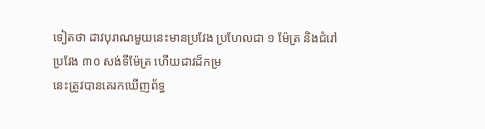ទៀតថា ដាវបុរាណមួយនេះមានប្រវែង ប្រហែលជា ១ ម៉ែត្រ និងជំរៅប្រវែង ៣០ សង់ទីម៉ែត្រ ហើយដាវដ៏កម្រ
នេះត្រូវបានគេរកឃើញព័ទ្ធ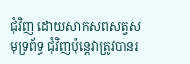ជុំវិញ ដោយសាកសពសត្វសមុទ្រព័ទ្ធ ជុំវិញប៉ុន្តេវាត្រូវបានរ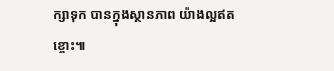ក្សាទុក បានក្នុងស្ថានភាព យ៉ាងល្អឥតខ្ចោះ៕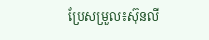ប្រែសម្រួល៖ស៊ុនលី